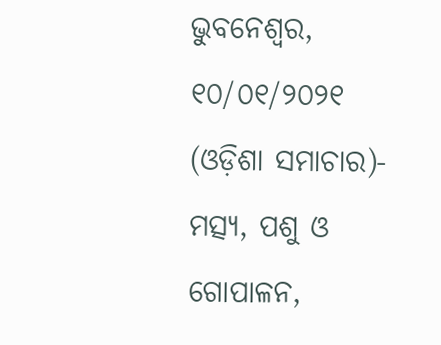ଭୁବନେଶ୍ୱର, ୧୦/୦୧/୨୦୨୧ (ଓଡ଼ିଶା ସମାଚାର)- ମତ୍ସ୍ୟ, ପଶୁ ଓ ଗୋପାଳନ,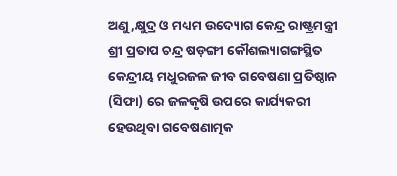ଅଣୁ,କ୍ଷୁଦ୍ର ଓ ମଧ୍ୟମ ଉଦ୍ୟୋଗ କେନ୍ଦ୍ର ରାଷ୍ଟ୍ରମନ୍ତ୍ରୀ ଶ୍ରୀ ପ୍ରତାପ ଚନ୍ଦ୍ର ଷଡ଼ଙ୍ଗୀ କୌଶଲ୍ୟାଗଙ୍ଗସ୍ଥିତ କେନ୍ଦ୍ରୀୟ ମଧୁରଜଳ ଜୀବ ଗବେଷଣା ପ୍ରତିଷ୍ଠାନ (ସିଫା) ରେ ଜଳକୃଷି ଉପରେ କାର୍ଯ୍ୟକରୀ ହେଉଥିବା ଗବେଷଣାତ୍ମକ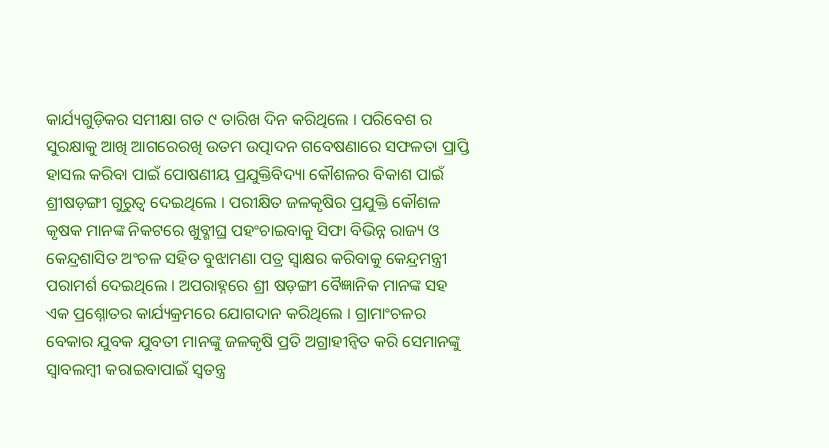କାର୍ଯ୍ୟଗୁଡ଼ିକର ସମୀକ୍ଷା ଗତ ୯ ତାରିଖ ଦିନ କରିଥିଲେ । ପରିବେଶ ର ସୁରକ୍ଷାକୁ ଆଖି ଆଗରେରଖି ଉତମ ଉତ୍ପାଦନ ଗବେଷଣାରେ ସଫଳତା ପ୍ରାପ୍ତି ହାସଲ କରିବା ପାଇଁ ପୋଷଣୀୟ ପ୍ରଯୁକ୍ତିବିଦ୍ୟା କୌଶଳର ବିକାଶ ପାଇଁ ଶ୍ରୀଷଡ଼ଙ୍ଗୀ ଗୁରୁତ୍ୱ ଦେଇଥିଲେ । ପରୀକ୍ଷିତ ଜଳକୃଷିର ପ୍ରଯୁକ୍ତି କୌଶଳ କୃଷକ ମାନଙ୍କ ନିକଟରେ ଖୁବ୍ଶୀଘ୍ର ପହଂଚାଇବାକୁ ସିଫା ବିଭିନ୍ନ ରାଜ୍ୟ ଓ କେନ୍ଦ୍ରଶାସିତ ଅଂଚଳ ସହିତ ବୁଝାମଣା ପତ୍ର ସ୍ୱାକ୍ଷର କରିବାକୁ କେନ୍ଦ୍ରମନ୍ତ୍ରୀ ପରାମର୍ଶ ଦେଇଥିଲେ । ଅପରାହ୍ନରେ ଶ୍ରୀ ଷଡ଼ଙ୍ଗୀ ବୈଜ୍ଞାନିକ ମାନଙ୍କ ସହ ଏକ ପ୍ରଶ୍ନୋତର କାର୍ଯ୍ୟକ୍ରମରେ ଯୋଗଦାନ କରିଥିଲେ । ଗ୍ରାମାଂଚଳର ବେକାର ଯୁବକ ଯୁବତୀ ମାନଙ୍କୁ ଜଳକୃଷି ପ୍ରତି ଅଗ୍ରାହୀନ୍ୱିତ କରି ସେମାନଙ୍କୁ ସ୍ୱାବଲମ୍ବୀ କରାଇବାପାଇଁ ସ୍ୱତନ୍ତ୍ର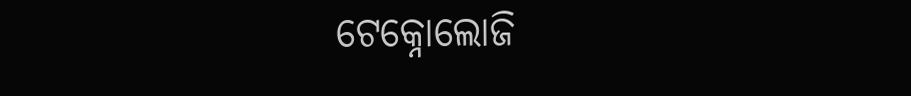ଟେକ୍ନୋଲୋଜି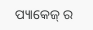ପ୍ୟାକେଜ୍ ର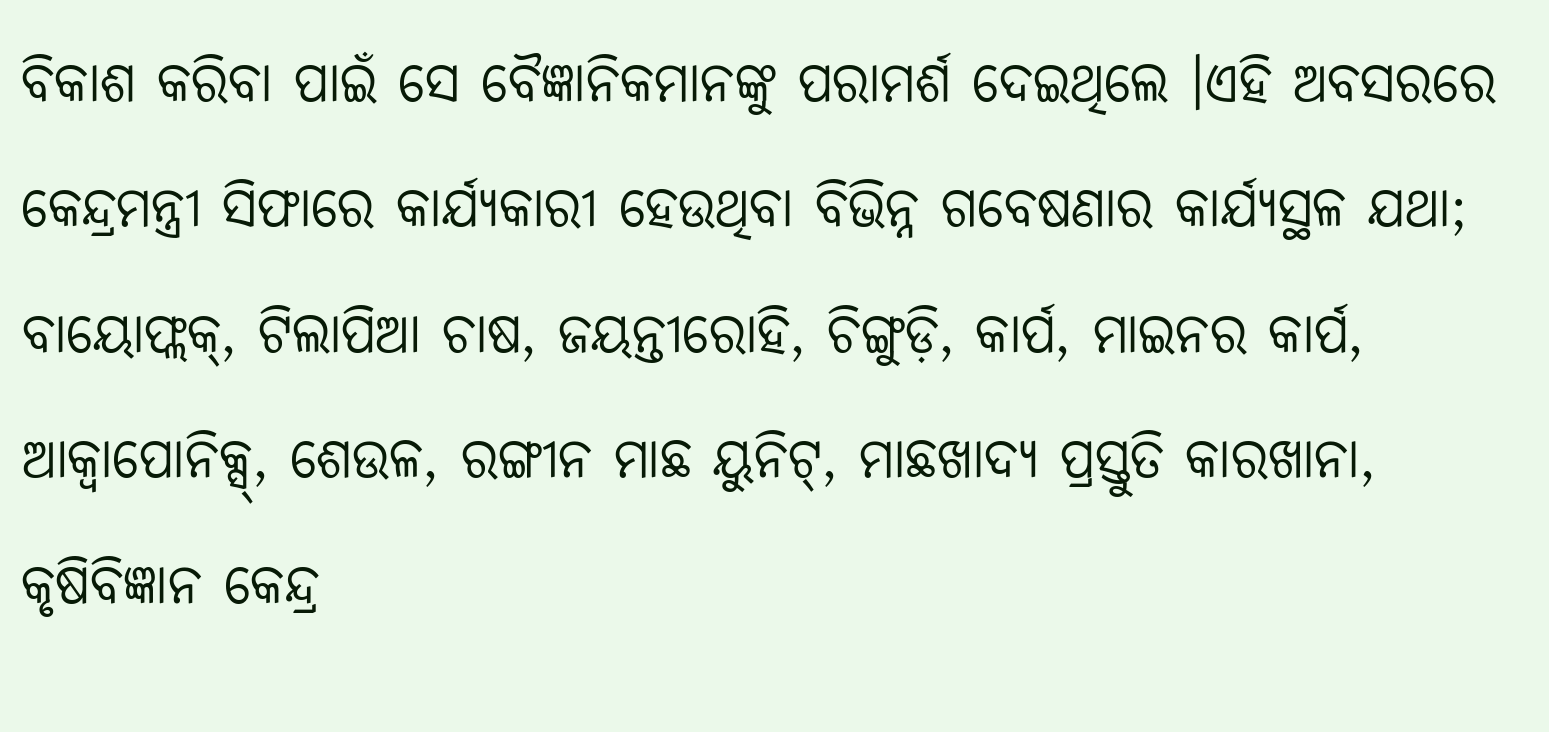ବିକାଶ କରିବା ପାଇଁ ସେ ବୈଜ୍ଞାନିକମାନଙ୍କୁ ପରାମର୍ଶ ଦେଇଥିଲେ ।ଏହି ଅବସରରେ କେନ୍ଦ୍ରମନ୍ତ୍ରୀ ସିଫାରେ କାର୍ଯ୍ୟକାରୀ ହେଉଥିବା ବିଭିନ୍ନ ଗବେଷଣାର କାର୍ଯ୍ୟସ୍ଥଳ ଯଥା; ବାୟୋଫ୍ଲକ୍, ଟିଲାପିଆ ଚାଷ, ଜୟନ୍ତୀରୋହି, ଚିଙ୍ଗୁଡ଼ି, କାର୍ପ, ମାଇନର କାର୍ପ, ଆକ୍ୱାପୋନିକ୍ସ୍, ଶେଉଳ, ରଙ୍ଗୀନ ମାଛ ୟୁନିଟ୍, ମାଛଖାଦ୍ୟ ପ୍ରସ୍ତୁତି କାରଖାନା, କୃଷିବିଜ୍ଞାନ କେନ୍ଦ୍ର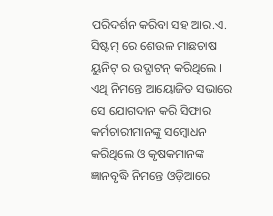ପରିଦର୍ଶନ କରିବା ସହ ଆର.ଏ. ସିଷ୍ଟମ୍ ରେ ଶେଉଳ ମାଛଚାଷ ୟୁନିଟ୍ ର ଉଦ୍ଘାଟନ୍ କରିଥିଲେ । ଏଥି ନିମନ୍ତେ ଆୟୋଜିତ ସଭାରେ ସେ ଯୋଗଦାନ କରି ସିଫାର କର୍ମଚାରୀମାନଙ୍କୁ ସମ୍ବୋଧନ କରିଥିଲେ ଓ କୃଷକମାନଙ୍କ ଜ୍ଞାନବୃଦ୍ଧି ନିମନ୍ତେ ଓଡ଼ିଆରେ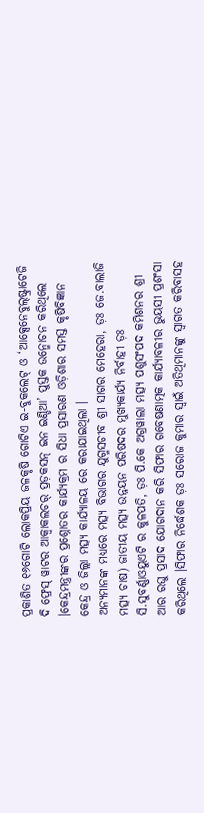ପ୍ରକାଶିତ ୧୬ଗୋଟି ଲୋକପ୍ରିୟ ଜଳକୃଷି ଗୋଟିଏ ଇ-ବୁକଲେଟ୍ ଓ ‘ଆକ୍ସେନେବୁଲ୍ଷ୍ଟ୍ରାଟେଜି ଦି ଫ୍ରେସ୍ ୱାଟର ଆକ୍ୱାକଲଚର୍ ପ୍ରଡ଼କସନ୍ ଇନ ଇଣ୍ଡିଆ’ ପୁସ୍ତକ ଉନ୍ମୋଚନ କରିଥିଲେ ।କେନ୍ଦ୍ରମନ୍ତ୍ରୀଙ୍କର ପ୍ରଶ୍ନୋତର କାର୍ଯ୍ୟକ୍ରମ ର ସିଧା ପ୍ରସାରଣ ଓଡ଼ିଶାର ସମସ୍ତ କୃଷିବିଜ୍ଞାନ କେନ୍ଦ୍ର ଓ ଜିଲ୍ଲା ମତ୍ସ୍ୟ କାର୍ଯ୍ୟାଳୟ ରେ କରାଯାଇଥିଲା ।
ଅନ୍ୟମାନଙ୍କ ମଧ୍ୟରେ ମତ୍ସ୍ୟ ବିଭାଗର ଯୁଗ୍ମସଚୀବ ଶ୍ରୀ ସାଗର ମେହେରା, ଡ଼ଃ ଜେ.ବାଲାଜି ମତ୍ସ୍ୟ ଚାଷ) ଜାତୀୟ ମତ୍ସ୍ୟ ଉନ୍ନୟନ ପରିଷଦର ମୁଖ୍ୟକାର୍ଯ୍ୟ ନିର୍ବାହୀ ଡ଼ଃ ସି.ସୁବର୍ଣ୍ଣାଓୟୁଏଟି ର କୁଳପତି, ଡ଼ଃ ପି.କେ ଅଗ୍ରୱାଲା ମତ୍ସ୍ୟ ପଶୁସଂପଦ କମିଶନର ଶ୍ରୀ ଆର ରଘୁ ପ୍ରସାଦ ଯୋଗଦାନ କରି ସିଫାର ଗବେଷଣାତ୍ମକ କାର୍ଯ୍ୟାବଳୀର ଭୁୟସୀ ପ୍ରଶଂସା କରିଥିଲେ ।ସିଫାର ନିର୍ଦ୍ଧେଶକ ଡ଼ଃ ସରୋଜ କୁମାର ସ୍ୱାଇଁ ଅତିଥିମାନଙ୍କୁ ସ୍ୱାଗତ କରିବାସହ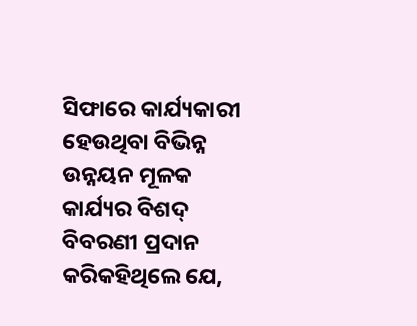ସିଫାରେ କାର୍ଯ୍ୟକାରୀ ହେଉଥିବା ବିଭିନ୍ନ ଉନ୍ନୟନ ମୂଳକ କାର୍ଯ୍ୟର ବିଶଦ୍ ବିବରଣୀ ପ୍ରଦାନ କରିକହିଥିଲେ ଯେ,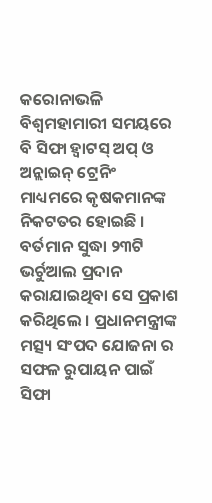କରୋନାଭଳି ବିଶ୍ୱମହାମାରୀ ସମୟରେ ବି ସିଫା ହ୍ୱାଟସ୍ ଅପ୍ ଓ ଅନ୍ଲାଇନ୍ ଟ୍ରେନିଂ ମାଧ୍ୟମରେ କୃଷକମାନଙ୍କ ନିକଟତର ହୋଇଛି । ବର୍ତମାନ ସୁଦ୍ଧା ୨୩ଟି ଭର୍ଚୁଆଲ ପ୍ରଦାନ କରାଯାଇଥିବା ସେ ପ୍ରକାଶ କରିଥିଲେ । ପ୍ରଧାନମନ୍ତ୍ରୀଙ୍କ ମତ୍ସ୍ୟ ସଂପଦ ଯୋଜନା ର ସଫଳ ରୁପାୟନ ପାଇଁ ସିଫା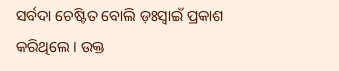ସର୍ବଦା ଚେଷ୍ଟିତ ବୋଲି ଡ଼ଃସ୍ୱାଇଁ ପ୍ରକାଶ କରିଥିଲେ । ଉକ୍ତ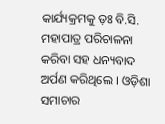କାର୍ଯ୍ୟକ୍ରମକୁ ଡ଼ଃ ବି.ସି. ମହାପାତ୍ର ପରିଚାଳନା କରିବା ସହ ଧନ୍ୟବାଦ ଅର୍ପଣ କରିଥିଲେ । ଓଡ଼ିଶା ସମାଚାର